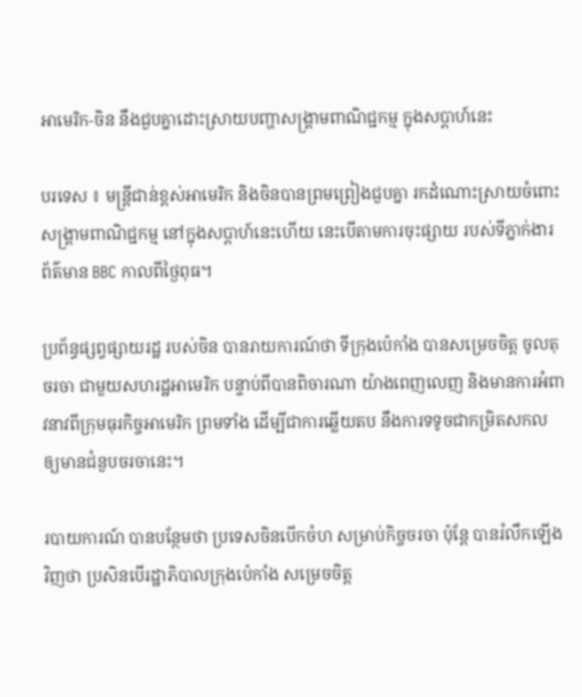អាមេរិក-ចិន នឹងជួបគ្នាដោះស្រាយបញ្ហាសង្គ្រាមពាណិជ្ជកម្ម ក្នុងសប្តាហ៍នេះ

បរទេស ៖ មន្ត្រីជាន់ខ្ពស់អាមេរិក និងចិនបានព្រមព្រៀងជួបគ្នា រកដំណោះស្រាយចំពោះសង្គ្រាមពាណិជ្ជកម្ម នៅក្នុងសប្តាហ៍នេះហើយ នេះបើតាមការចុះផ្សាយ របស់ទីភ្នាក់ងារព័ត៌មាន BBC កាលពីថ្ងៃពុធ។

ប្រព័ន្ធផ្សព្វផ្សាយរដ្ឋ របស់ចិន បានរាយការណ៍ថា ទីក្រុងប៉េកាំង បានសម្រេចចិត្ត ចូលតុចរចា ជាមួយសហរដ្ឋអាមេរិក បន្ទាប់ពីបានពិចារណា យ៉ាងពេញលេញ និងមានការអំពាវនាវពីក្រុមធុរកិច្ចអាមេរិក ព្រមទាំង ដើម្បីជាការឆ្លើយតប នឹងការទទូចជាកម្រិតសកល ឲ្យមានជំនួបចរចានេះ។

របាយការណ៍ បានបន្ថែមថា ប្រទេសចិនបើកចំហ សម្រាប់កិច្ចចរចា ប៉ុន្តែ បានរំលឹកឡើងវិញថា ប្រសិនបើរដ្ឋាភិបាលក្រុងប៉េកាំង សម្រេចចិត្ត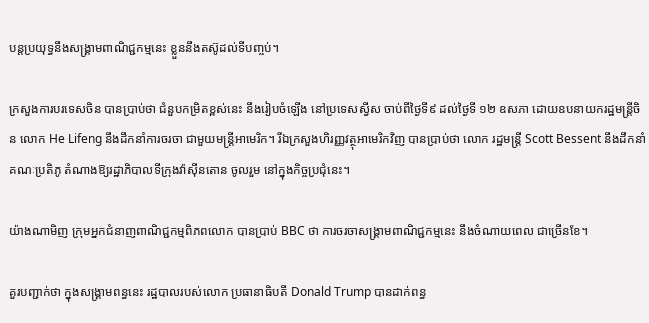បន្តប្រយុទ្ធនឹងសង្គ្រាមពាណិជ្ជកម្មនេះ ខ្លួននឹងតស៊ូដល់ទីបញ្ចប់។

ក្រសួងការបរទេសចិន បានប្រាប់ថា ជំនួបកម្រិតខ្ពស់នេះ នឹងរៀបចំឡើង នៅប្រទេសស្វីស ចាប់ពីថ្ងៃទី៩ ដល់ថ្ងៃទី ១២ ឧសភា ដោយឧបនាយករដ្ឋមន្ត្រីចិន លោក He Lifeng នឹងដឹកនាំការចរចា ជាមួយមន្ត្រីអាមេរិក។ រីឯក្រសួងហិរញ្ញវត្ថុអាមេរិកវិញ បានប្រាប់ថា លោក រដ្ឋមន្ត្រី Scott Bessent នឹងដឹកនាំគណៈប្រតិភូ តំណាងឱ្យរដ្ឋាភិបាលទីក្រុងវ៉ាស៊ីនតោន ចូលរួម នៅក្នុងកិច្ចប្រជុំនេះ។

យ៉ាងណាមិញ ក្រុមអ្នកជំនាញពាណិជ្ជកម្មពិភពលោក បានប្រាប់ BBC ថា ការចរចាសង្គ្រាមពាណិជ្ជកម្មនេះ នឹងចំណាយពេល ជាច្រើនខែ។

គួរបញ្ជាក់ថា ក្នុងសង្គ្រាមពន្ធនេះ រដ្ឋបាលរបស់លោក ប្រធានាធិបតី Donald Trump បានដាក់ពន្ធ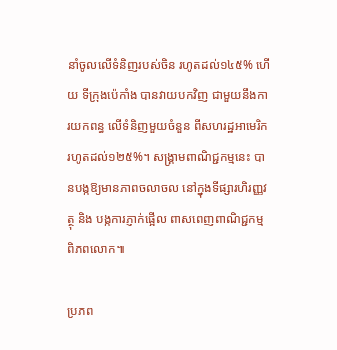នាំចូលលើទំនិញរបស់ចិន រហូតដល់១៤៥% ហើយ ទីក្រុងប៉េកាំង បានវាយបកវិញ ជាមួយនឹងការយកពន្ធ លើទំនិញមួយចំនួន ពីសហរដ្ឋអាមេរិក រហូតដល់១២៥%។ សង្រ្គាមពាណិជ្ជកម្មនេះ បានបង្កឱ្យមានភាពចលាចល នៅក្នុងទីផ្សារហិរញ្ញវត្ថុ និង បង្កការភ្ញាក់ផ្អើល ពាសពេញពាណិជ្ជកម្ម ពិភពលោក៕

ប្រភព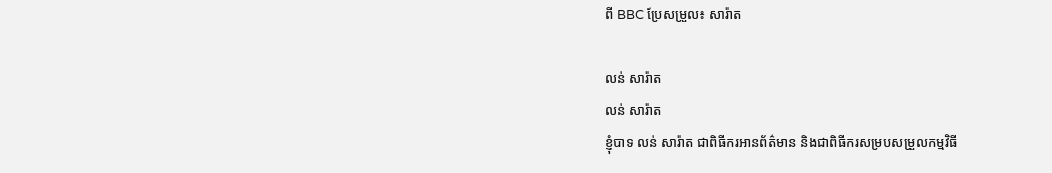ពី BBC ប្រែសម្រួល៖ សារ៉ាត

លន់ សារ៉ាត
លន់ សារ៉ាត
ខ្ញុំបាទ លន់ សារ៉ាត ជាពិធីករអានព័ត៌មាន និងជាពិធីករសម្របសម្រួលកម្មវិធី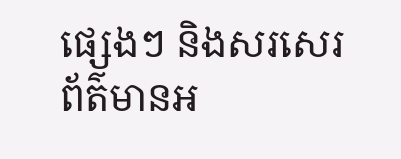ផ្សេងៗ និងសរសេរព័ត៌មានអ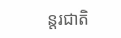ន្តរជាតិ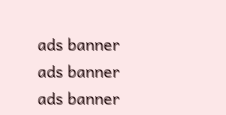ads banner
ads banner
ads banner